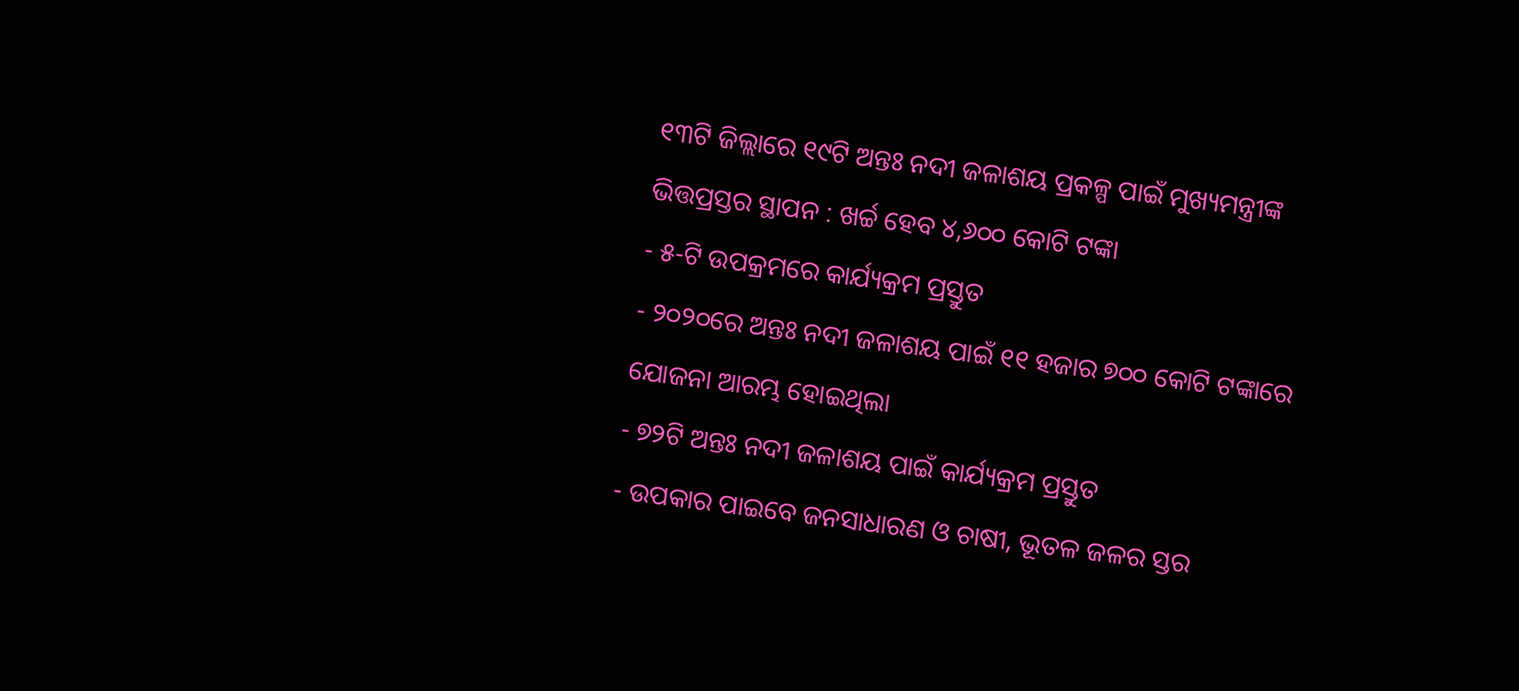୧୩ଟି ଜିଲ୍ଲାରେ ୧୯ଟି ଅନ୍ତଃ ନଦୀ ଜଳାଶୟ ପ୍ରକଳ୍ପ ପାଇଁ ମୁଖ୍ୟମନ୍ତ୍ରୀଙ୍କ ଭିତ୍ତପ୍ରସ୍ତର ସ୍ଥାପନ : ଖର୍ଚ୍ଚ ହେବ ୪,୬୦୦ କୋଟି ଟଙ୍କା
- ୫-ଟି ଉପକ୍ରମରେ କାର୍ଯ୍ୟକ୍ରମ ପ୍ରସ୍ତୁତ
- ୨୦୨୦ରେ ଅନ୍ତଃ ନଦୀ ଜଳାଶୟ ପାଇଁ ୧୧ ହଜାର ୭୦୦ କୋଟି ଟଙ୍କାରେ ଯୋଜନା ଆରମ୍ଭ ହୋଇଥିଲା
- ୭୨ଟି ଅନ୍ତଃ ନଦୀ ଜଳାଶୟ ପାଇଁ କାର୍ଯ୍ୟକ୍ରମ ପ୍ରସ୍ତୁତ
- ଉପକାର ପାଇବେ ଜନସାଧାରଣ ଓ ଚାଷୀ, ଭୂତଳ ଜଳର ସ୍ତର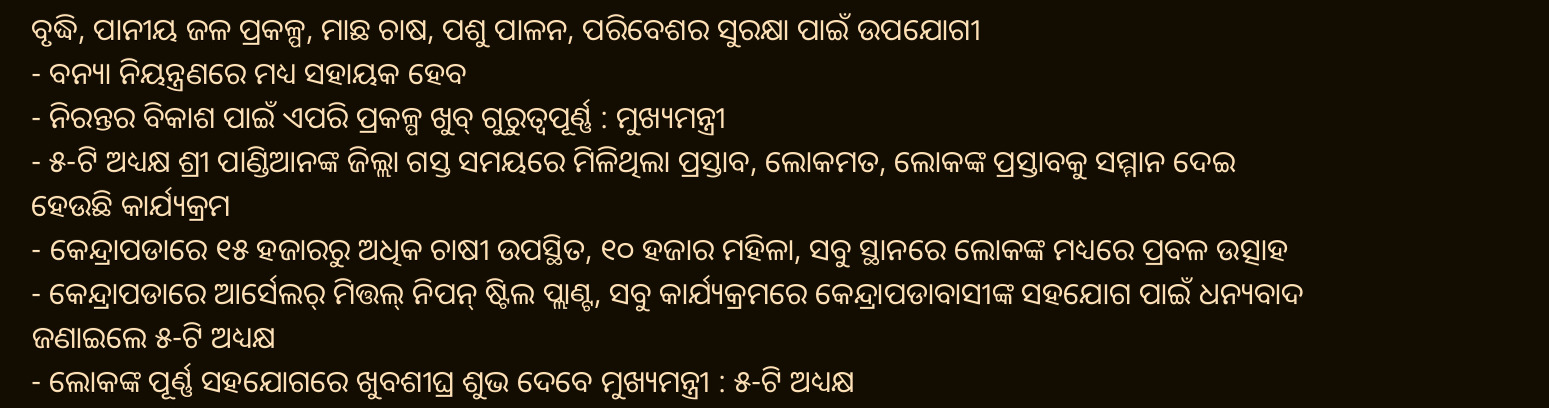ବୃଦ୍ଧି, ପାନୀୟ ଜଳ ପ୍ରକଳ୍ପ, ମାଛ ଚାଷ, ପଶୁ ପାଳନ, ପରିବେଶର ସୁରକ୍ଷା ପାଇଁ ଉପଯୋଗୀ
- ବନ୍ୟା ନିୟନ୍ତ୍ରଣରେ ମଧ୍ୟ ସହାୟକ ହେବ
- ନିରନ୍ତର ବିକାଶ ପାଇଁ ଏପରି ପ୍ରକଳ୍ପ ଖୁବ୍ ଗୁରୁତ୍ୱପୂର୍ଣ୍ଣ : ମୁଖ୍ୟମନ୍ତ୍ରୀ
- ୫-ଟି ଅଧ୍ୟକ୍ଷ ଶ୍ରୀ ପାଣ୍ଡିଆନଙ୍କ ଜିଲ୍ଲା ଗସ୍ତ ସମୟରେ ମିଳିଥିଲା ପ୍ରସ୍ତାବ, ଲୋକମତ, ଲୋକଙ୍କ ପ୍ରସ୍ତାବକୁ ସମ୍ମାନ ଦେଇ ହେଉଛି କାର୍ଯ୍ୟକ୍ରମ
- କେନ୍ଦ୍ରାପଡାରେ ୧୫ ହଜାରରୁ ଅଧିକ ଚାଷୀ ଉପସ୍ଥିତ, ୧୦ ହଜାର ମହିଳା, ସବୁ ସ୍ଥାନରେ ଲୋକଙ୍କ ମଧ୍ୟରେ ପ୍ରବଳ ଉତ୍ସାହ
- କେନ୍ଦ୍ରାପଡାରେ ଆର୍ସେଲର୍ ମିତ୍ତଲ୍ ନିପନ୍ ଷ୍ଟିଲ ପ୍ଲାଣ୍ଟ, ସବୁ କାର୍ଯ୍ୟକ୍ରମରେ କେନ୍ଦ୍ରାପଡାବାସୀଙ୍କ ସହଯୋଗ ପାଇଁ ଧନ୍ୟବାଦ ଜଣାଇଲେ ୫-ଟି ଅଧ୍ୟକ୍ଷ
- ଲୋକଙ୍କ ପୂର୍ଣ୍ଣ ସହଯୋଗରେ ଖୁବଶୀଘ୍ର ଶୁଭ ଦେବେ ମୁଖ୍ୟମନ୍ତ୍ରୀ : ୫-ଟି ଅଧ୍ୟକ୍ଷ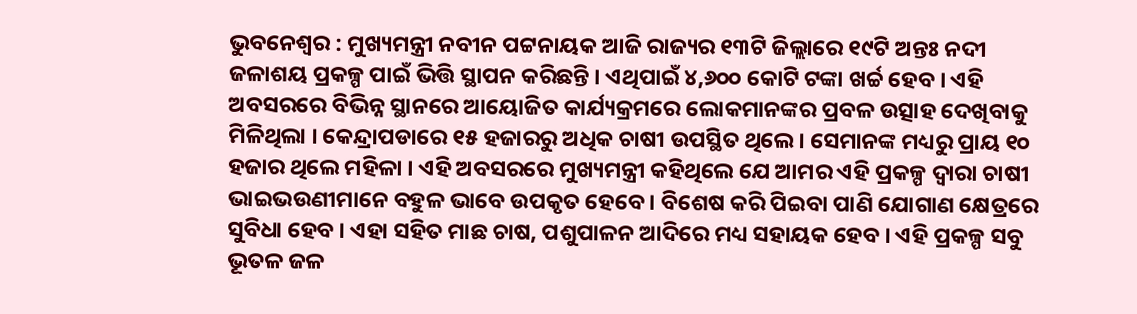ଭୁବନେଶ୍ୱର : ମୁଖ୍ୟମନ୍ତ୍ରୀ ନବୀନ ପଟ୍ଟନାୟକ ଆଜି ରାଜ୍ୟର ୧୩ଟି ଜିଲ୍ଲାରେ ୧୯ଟି ଅନ୍ତଃ ନଦୀ ଜଳାଶୟ ପ୍ରକଳ୍ପ ପାଇଁ ଭିତ୍ତି ସ୍ଥାପନ କରିଛନ୍ତି । ଏଥିପାଇଁ ୪,୬୦୦ କୋଟି ଟଙ୍କା ଖର୍ଚ୍ଚ ହେବ । ଏହି ଅବସରରେ ବିଭିନ୍ନ ସ୍ଥାନରେ ଆୟୋଜିତ କାର୍ଯ୍ୟକ୍ରମରେ ଲୋକମାନଙ୍କର ପ୍ରବଳ ଉତ୍ସାହ ଦେଖିବାକୁ ମିଳିଥିଲା । କେନ୍ଦ୍ରାପଡାରେ ୧୫ ହଜାରରୁ ଅଧିକ ଚାଷୀ ଉପସ୍ଥିତ ଥିଲେ । ସେମାନଙ୍କ ମଧ୍ୟରୁ ପ୍ରାୟ ୧୦ ହଜାର ଥିଲେ ମହିଳା । ଏହି ଅବସରରେ ମୁଖ୍ୟମନ୍ତ୍ରୀ କହିଥିଲେ ଯେ ଆମର ଏହି ପ୍ରକଳ୍ପ ଦ୍ୱାରା ଚାଷୀ ଭାଇଭଉଣୀମାନେ ବହୁଳ ଭାବେ ଉପକୃତ ହେବେ । ବିଶେଷ କରି ପିଇବା ପାଣି ଯୋଗାଣ କ୍ଷେତ୍ରରେ ସୁବିଧା ହେବ । ଏହା ସହିତ ମାଛ ଚାଷ, ପଶୁପାଳନ ଆଦିରେ ମଧ୍ୟ ସହାୟକ ହେବ । ଏହି ପ୍ରକଳ୍ପ ସବୁ ଭୂତଳ ଜଳ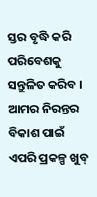ସ୍ତର ବୃଦ୍ଧି କରି ପରିବେଶକୁ ସନ୍ତୁଳିତ କରିବ । ଆମର ନିରନ୍ତର ବିକାଶ ପାଇଁ ଏପରି ପ୍ରକଳ୍ପ ଖୁବ୍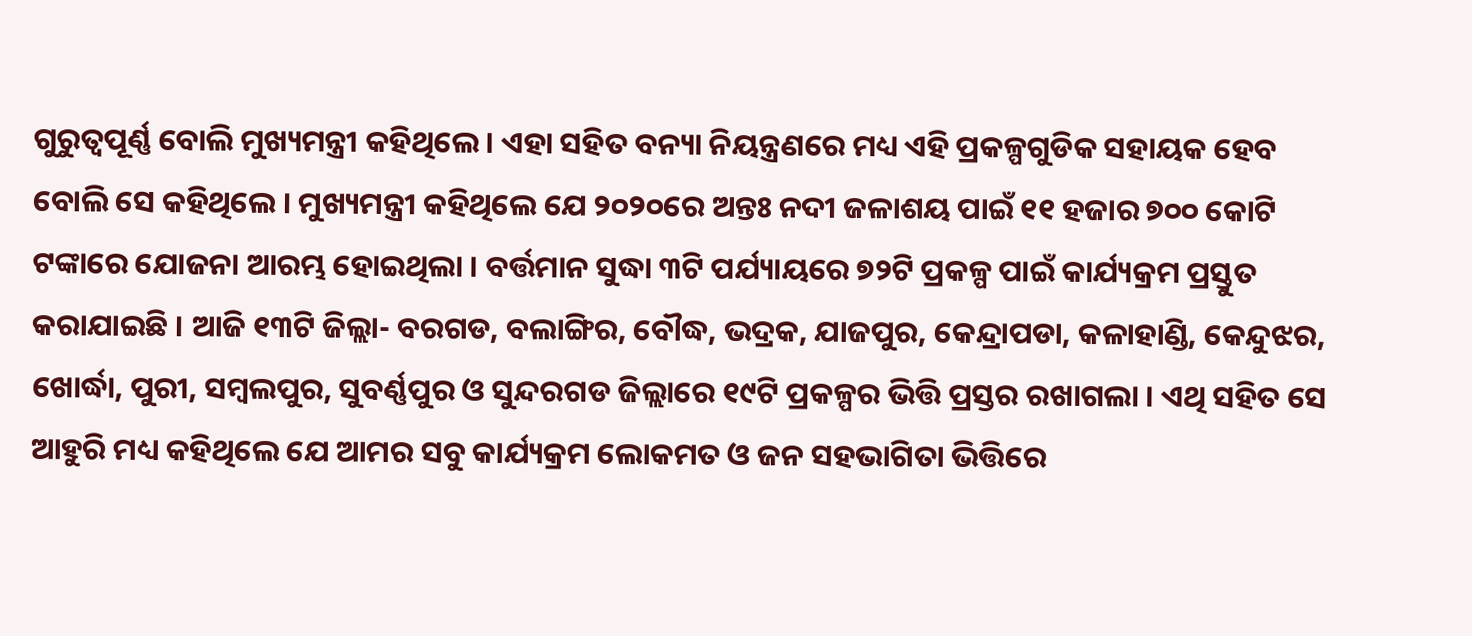ଗୁରୁତ୍ୱପୂର୍ଣ୍ଣ ବୋଲି ମୁଖ୍ୟମନ୍ତ୍ରୀ କହିଥିଲେ । ଏହା ସହିତ ବନ୍ୟା ନିୟନ୍ତ୍ରଣରେ ମଧ୍ୟ ଏହି ପ୍ରକଳ୍ପଗୁଡିକ ସହାୟକ ହେବ ବୋଲି ସେ କହିଥିଲେ । ମୁଖ୍ୟମନ୍ତ୍ରୀ କହିଥିଲେ ଯେ ୨୦୨୦ରେ ଅନ୍ତଃ ନଦୀ ଜଳାଶୟ ପାଇଁ ୧୧ ହଜାର ୭୦୦ କୋଟି ଟଙ୍କାରେ ଯୋଜନା ଆରମ୍ଭ ହୋଇଥିଲା । ବର୍ତ୍ତମାନ ସୁଦ୍ଧା ୩ଟି ପର୍ଯ୍ୟାୟରେ ୭୨ଟି ପ୍ରକଳ୍ପ ପାଇଁ କାର୍ଯ୍ୟକ୍ରମ ପ୍ରସ୍ତୁତ କରାଯାଇଛି । ଆଜି ୧୩ଟି ଜିଲ୍ଲା- ବରଗଡ, ବଲାଙ୍ଗିର, ବୌଦ୍ଧ, ଭଦ୍ରକ, ଯାଜପୁର, କେନ୍ଦ୍ରାପଡା, କଳାହାଣ୍ଡି, କେନ୍ଦୁଝର, ଖୋର୍ଦ୍ଧା, ପୁରୀ, ସମ୍ବଲପୁର, ସୁବର୍ଣ୍ଣପୁର ଓ ସୁନ୍ଦରଗଡ ଜିଲ୍ଲାରେ ୧୯ଟି ପ୍ରକଳ୍ପର ଭିତ୍ତି ପ୍ରସ୍ତର ରଖାଗଲା । ଏଥି ସହିତ ସେ ଆହୁରି ମଧ୍ୟ କହିଥିଲେ ଯେ ଆମର ସବୁ କାର୍ଯ୍ୟକ୍ରମ ଲୋକମତ ଓ ଜନ ସହଭାଗିତା ଭିତ୍ତିରେ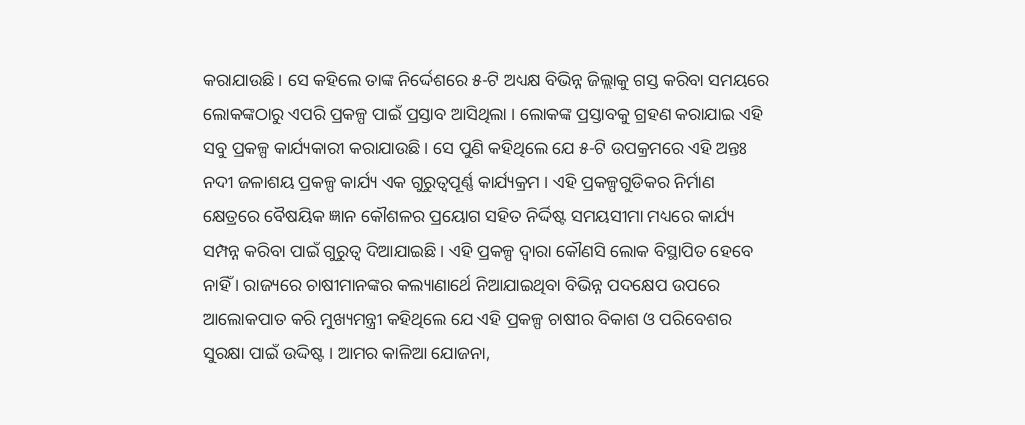କରାଯାଉଛି । ସେ କହିଲେ ତାଙ୍କ ନିର୍ଦ୍ଦେଶରେ ୫-ଟି ଅଧ୍ୟକ୍ଷ ବିଭିନ୍ନ ଜିଲ୍ଲାକୁ ଗସ୍ତ କରିବା ସମୟରେ ଲୋକଙ୍କଠାରୁ ଏପରି ପ୍ରକଳ୍ପ ପାଇଁ ପ୍ରସ୍ତାବ ଆସିଥିଲା । ଲୋକଙ୍କ ପ୍ରସ୍ତାବକୁ ଗ୍ରହଣ କରାଯାଇ ଏହି ସବୁ ପ୍ରକଳ୍ପ କାର୍ଯ୍ୟକାରୀ କରାଯାଉଛି। ସେ ପୁଣି କହିଥିଲେ ଯେ ୫-ଟି ଉପକ୍ରମରେ ଏହି ଅନ୍ତଃ ନଦୀ ଜଳାଶୟ ପ୍ରକଳ୍ପ କାର୍ଯ୍ୟ ଏକ ଗୁରୁତ୍ୱପୂର୍ଣ୍ଣ କାର୍ଯ୍ୟକ୍ରମ । ଏହି ପ୍ରକଳ୍ପଗୁଡିକର ନିର୍ମାଣ କ୍ଷେତ୍ରରେ ବୈଷୟିକ ଜ୍ଞାନ କୌଶଳର ପ୍ରୟୋଗ ସହିତ ନିର୍ଦ୍ଦିଷ୍ଟ ସମୟସୀମା ମଧ୍ୟରେ କାର୍ଯ୍ୟ ସମ୍ପନ୍ନ କରିବା ପାଇଁ ଗୁରୁତ୍ୱ ଦିଆଯାଇଛି । ଏହି ପ୍ରକଳ୍ପ ଦ୍ୱାରା କୌଣସି ଲୋକ ବିସ୍ଥାପିତ ହେବେ ନାହିଁ । ରାଜ୍ୟରେ ଚାଷୀମାନଙ୍କର କଲ୍ୟାଣାର୍ଥେ ନିଆଯାଇଥିବା ବିଭିନ୍ନ ପଦକ୍ଷେପ ଉପରେ ଆଲୋକପାତ କରି ମୁଖ୍ୟମନ୍ତ୍ରୀ କହିଥିଲେ ଯେ ଏହି ପ୍ରକଳ୍ପ ଚାଷୀର ବିକାଶ ଓ ପରିବେଶର ସୁରକ୍ଷା ପାଇଁ ଉଦ୍ଦିଷ୍ଟ । ଆମର କାଳିଆ ଯୋଜନା,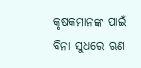କୃଷକମାନଙ୍କ ପାଇଁ ବିନା ସୁଧରେ ଋଣ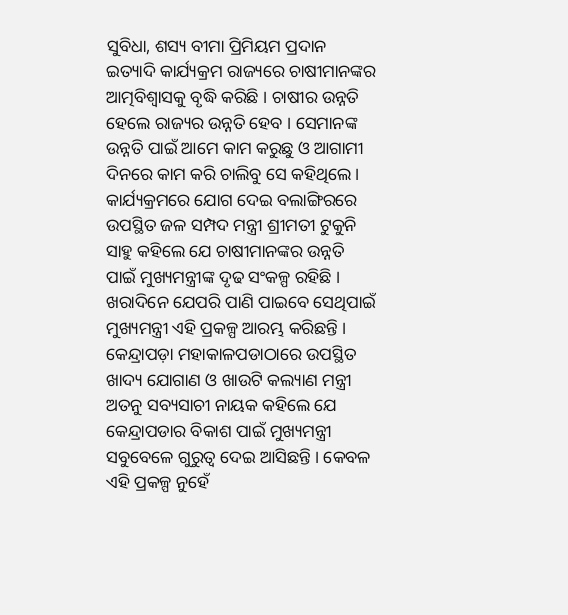ସୁବିଧା, ଶସ୍ୟ ବୀମା ପ୍ରିମିୟମ ପ୍ରଦାନ ଇତ୍ୟାଦି କାର୍ଯ୍ୟକ୍ରମ ରାଜ୍ୟରେ ଚାଷୀମାନଙ୍କର ଆତ୍ମବିଶ୍ୱାସକୁ ବୃଦ୍ଧି କରିଛି । ଚାଷୀର ଉନ୍ନତି ହେଲେ ରାଜ୍ୟର ଉନ୍ନତି ହେବ । ସେମାନଙ୍କ ଉନ୍ନତି ପାଇଁ ଆମେ କାମ କରୁଛୁ ଓ ଆଗାମୀ ଦିନରେ କାମ କରି ଚାଲିବୁ ସେ କହିଥିଲେ । କାର୍ଯ୍ୟକ୍ରମରେ ଯୋଗ ଦେଇ ବଲାଙ୍ଗିରରେ ଉପସ୍ଥିତ ଜଳ ସମ୍ପଦ ମନ୍ତ୍ରୀ ଶ୍ରୀମତୀ ଟୁକୁନି ସାହୁ କହିଲେ ଯେ ଚାଷୀମାନଙ୍କର ଉନ୍ନତି ପାଇଁ ମୁଖ୍ୟମନ୍ତ୍ରୀଙ୍କ ଦୃଢ ସଂକଳ୍ପ ରହିଛି । ଖରାଦିନେ ଯେପରି ପାଣି ପାଇବେ ସେଥିପାଇଁ ମୁଖ୍ୟମନ୍ତ୍ରୀ ଏହି ପ୍ରକଳ୍ପ ଆରମ୍ଭ କରିଛନ୍ତି । କେନ୍ଦ୍ରାପଡ଼ା ମହାକାଳପଡାଠାରେ ଉପସ୍ଥିତ ଖାଦ୍ୟ ଯୋଗାଣ ଓ ଖାଉଟି କଲ୍ୟାଣ ମନ୍ତ୍ରୀ ଅତନୁ ସବ୍ୟସାଚୀ ନାୟକ କହିଲେ ଯେ କେନ୍ଦ୍ରାପଡାର ବିକାଶ ପାଇଁ ମୁଖ୍ୟମନ୍ତ୍ରୀ ସବୁବେଳେ ଗୁରୁତ୍ୱ ଦେଇ ଆସିଛନ୍ତି । କେବଳ ଏହି ପ୍ରକଳ୍ପ ନୁହେଁ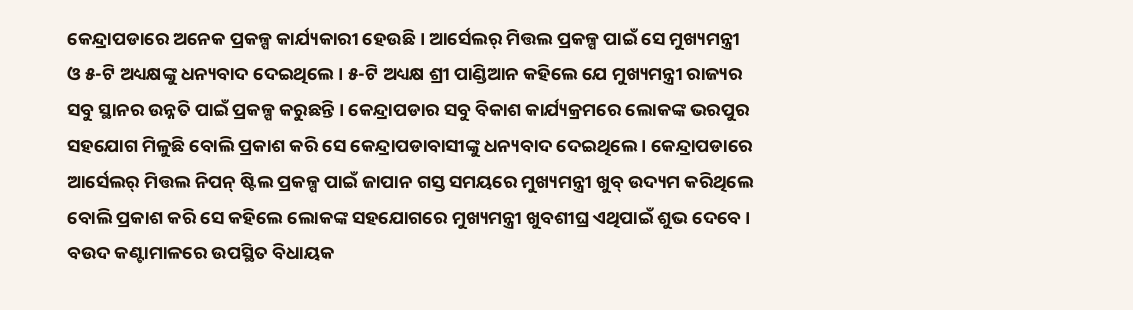କେନ୍ଦ୍ରାପଡାରେ ଅନେକ ପ୍ରକଳ୍ପ କାର୍ଯ୍ୟକାରୀ ହେଉଛି । ଆର୍ସେଲର୍ ମିତ୍ତଲ ପ୍ରକଳ୍ପ ପାଇଁ ସେ ମୁଖ୍ୟମନ୍ତ୍ରୀ ଓ ୫-ଟି ଅଧ୍ୟକ୍ଷଙ୍କୁ ଧନ୍ୟବାଦ ଦେଇଥିଲେ । ୫-ଟି ଅଧ୍ୟକ୍ଷ ଶ୍ରୀ ପାଣ୍ଡିଆନ କହିଲେ ଯେ ମୁଖ୍ୟମନ୍ତ୍ରୀ ରାଜ୍ୟର ସବୁ ସ୍ଥାନର ଉନ୍ନତି ପାଇଁ ପ୍ରକଳ୍ପ କରୁଛନ୍ତି । କେନ୍ଦ୍ରାପଡାର ସବୁ ବିକାଶ କାର୍ଯ୍ୟକ୍ରମରେ ଲୋକଙ୍କ ଭରପୁର ସହଯୋଗ ମିଳୁଛି ବୋଲି ପ୍ରକାଶ କରି ସେ କେନ୍ଦ୍ରାପଡାବାସୀଙ୍କୁ ଧନ୍ୟବାଦ ଦେଇଥିଲେ । କେନ୍ଦ୍ରାପଡାରେ ଆର୍ସେଲର୍ ମିତ୍ତଲ ନିପନ୍ ଷ୍ଟିଲ ପ୍ରକଳ୍ପ ପାଇଁ ଜାପାନ ଗସ୍ତ ସମୟରେ ମୁଖ୍ୟମନ୍ତ୍ରୀ ଖୁବ୍ ଉଦ୍ୟମ କରିଥିଲେ ବୋଲି ପ୍ରକାଶ କରି ସେ କହିଲେ ଲୋକଙ୍କ ସହଯୋଗରେ ମୁଖ୍ୟମନ୍ତ୍ରୀ ଖୁବଶୀଘ୍ର ଏଥିପାଇଁ ଶୁଭ ଦେବେ । ବଉଦ କଣ୍ଟାମାଳରେ ଉପସ୍ଥିତ ବିଧାୟକ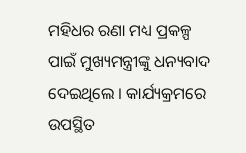ମହିଧର ରଣା ମଧ୍ୟ ପ୍ରକଳ୍ପ ପାଇଁ ମୁଖ୍ୟମନ୍ତ୍ରୀଙ୍କୁ ଧନ୍ୟବାଦ ଦେଇଥିଲେ । କାର୍ଯ୍ୟକ୍ରମରେ ଉପସ୍ଥିତ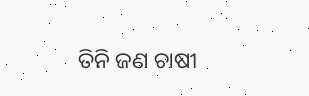ତିନି ଜଣ ଚାଷୀ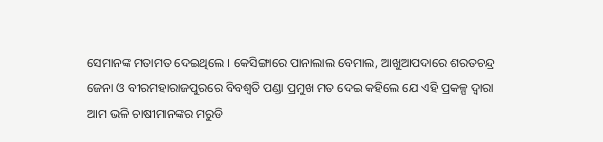ସେମାନଙ୍କ ମତାମତ ଦେଇଥିଲେ । କେସିଙ୍ଗାରେ ପାନାଲାଲ ବେମାଲ, ଆଖୁଆପଦାରେ ଶରତଚନ୍ଦ୍ର ଜେନା ଓ ବୀରମହାରାଜପୁରରେ ବିବଶ୍ୱତି ପଣ୍ଡା ପ୍ରମୁଖ ମତ ଦେଇ କହିଲେ ଯେ ଏହି ପ୍ରକଳ୍ପ ଦ୍ୱାରା ଆମ ଭଳି ଚାଷୀମାନଙ୍କର ମରୁଡି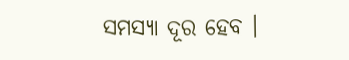ସମସ୍ୟା ଦୂର ହେବ ।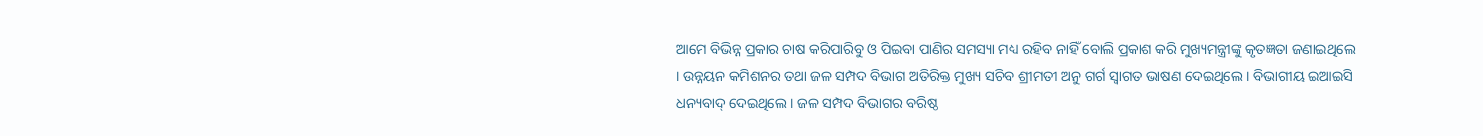ଆମେ ବିଭିନ୍ନ ପ୍ରକାର ଚାଷ କରିପାରିବୁ ଓ ପିଇବା ପାଣିର ସମସ୍ୟା ମଧ୍ୟ ରହିବ ନାହିଁ ବୋଲି ପ୍ରକାଶ କରି ମୁଖ୍ୟମନ୍ତ୍ରୀଙ୍କୁ କୃତଜ୍ଞତା ଜଣାଇଥିଲେ । ଉନ୍ନୟନ କମିଶନର ତଥା ଜଳ ସମ୍ପଦ ବିଭାଗ ଅତିରିକ୍ତ ମୁଖ୍ୟ ସଚିବ ଶ୍ରୀମତୀ ଅନୁ ଗର୍ଗ ସ୍ଵାଗତ ଭାଷଣ ଦେଇଥିଲେ । ବିଭାଗୀୟ ଇଆଇସି ଧନ୍ୟବାଦ୍ ଦେଇଥିଲେ । ଜଳ ସମ୍ପଦ ବିଭାଗର ବରିଷ୍ଠ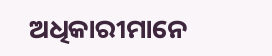ଅଧିକାରୀମାନେ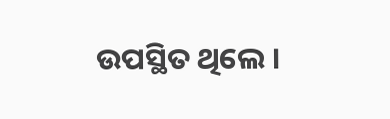ଉପସ୍ଥିତ ଥିଲେ ।